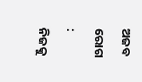ଅଜବ ରୋଗ : ନିଜକୁ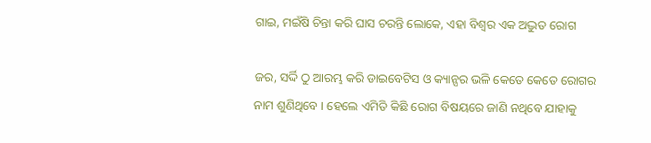ଗାଇ, ମଇଁଷି ଚିନ୍ତା କରି ଘାସ ଚରନ୍ତି ଲୋକେ, ଏହା ବିଶ୍ୱର ଏକ ଅଦ୍ଭୁତ ରୋଗ

ଜର, ସର୍ଦ୍ଦି ଠୁ ଆରମ୍ଭ କରି ଡାଇବେଟିସ ଓ କ୍ୟାନ୍ସର ଭଳି କେତେ କେତେ ରୋଗର ନାମ ଶୁଣିଥିବେ । ହେଲେ ଏମିତି କିଛି ରୋଗ ବିଷୟରେ ଜାଣି ନଥିବେ ଯାହାକୁ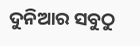ଦୁନିଆର ସବୁଠୁ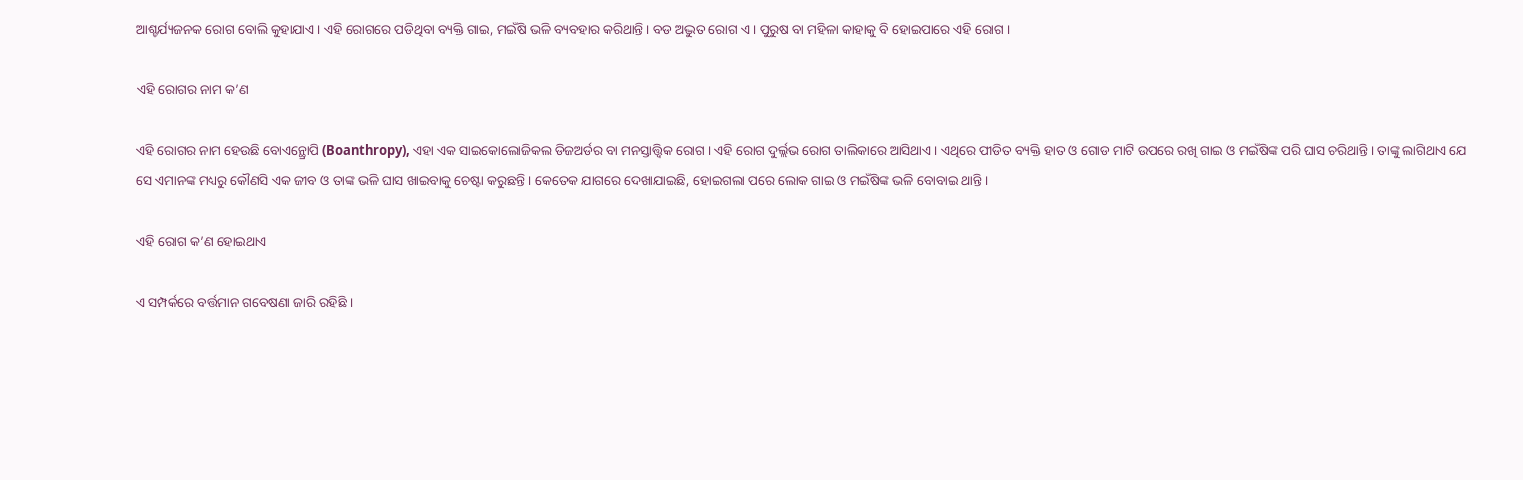ଆଶ୍ଚର୍ଯ୍ୟଜନକ ରୋଗ ବୋଲି କୁହାଯାଏ । ଏହି ରୋଗରେ ପଡିଥିବା ବ୍ୟକ୍ତି ଗାଇ, ମଇଁଷି ଭଳି ବ୍ୟବହାର କରିଥାନ୍ତି । ବଡ ଅଦ୍ଭୁତ ରୋଗ ଏ । ପୁରୁଷ ବା ମହିଳା କାହାକୁ ବି ହୋଇପାରେ ଏହି ରୋଗ ।

ଏହି ରୋଗର ନାମ କ’ଣ

ଏହି ରୋଗର ନାମ ହେଉଛି ବୋଏନ୍ଥ୍ରୋପି (Boanthropy), ଏହା ଏକ ସାଇକୋଲୋଜିକଲ ଡିଜଅର୍ଡର ବା ମନସ୍ତାତ୍ତ୍ୱିକ ରୋଗ । ଏହି ରୋଗ ଦୁର୍ଲ୍ଲଭ ରୋଗ ତାଲିକାରେ ଆସିଥାଏ । ଏଥିରେ ପୀଡିତ ବ୍ୟକ୍ତି ହାତ ଓ ଗୋଡ ମାଟି ଉପରେ ରଖି ଗାଇ ଓ ମଇଁଷିଙ୍କ ପରି ଘାସ ଚରିଥାନ୍ତି । ତାଙ୍କୁ ଲାଗିଥାଏ ଯେ ସେ ଏମାନଙ୍କ ମଧ୍ୟରୁ କୌଣସି ଏକ ଜୀବ ଓ ତାଙ୍କ ଭଳି ଘାସ ଖାଇବାକୁ ଚେଷ୍ଟା କରୁଛନ୍ତି । କେତେକ ଯାଗରେ ଦେଖାଯାଇଛି, ହୋଇଗଲା ପରେ ଲୋକ ଗାଇ ଓ ମଇଁଷିଙ୍କ ଭଳି ବୋବାଇ ଥାନ୍ତି ।

ଏହି ରୋଗ କ’ଣ ହୋଇଥାଏ

ଏ ସମ୍ପର୍କରେ ବର୍ତ୍ତମାନ ଗବେଷଣା ଜାରି ରହିଛି ।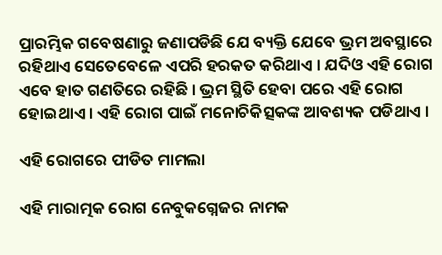ପ୍ରାରମ୍ଭିକ ଗବେଷଣାରୁ ଜଣାପଡିଛି ଯେ ବ୍ୟକ୍ତି ଯେବେ ଭ୍ରମ ଅବସ୍ଥାରେ ରହିଥାଏ ସେତେବେଳେ ଏପରି ହରକତ କରିଥାଏ । ଯଦିଓ ଏହି ରୋଗ ଏବେ ହାତ ଗଣତିରେ ରହିଛି । ଭ୍ରମ ସ୍ଥିତି ହେବା ପରେ ଏହି ରୋଗ ହୋଇଥାଏ । ଏହି ରୋଗ ପାଇଁ ମନୋଚିକିତ୍ସକଙ୍କ ଆବଶ୍ୟକ ପଡିଥାଏ ।

ଏହି ରୋଗରେ ପୀଡିତ ମାମଲା

ଏହି ମାରାତ୍ମକ ରୋଗ ନେବୁକଗ୍ନେଜର ନାମକ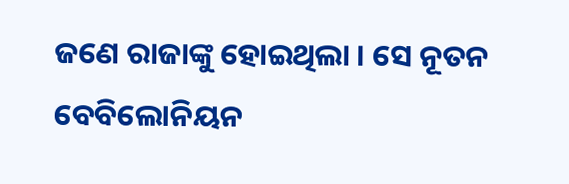ଜଣେ ରାଜାଙ୍କୁ ହୋଇଥିଲା । ସେ ନୂତନ ବେବିଲୋନିୟନ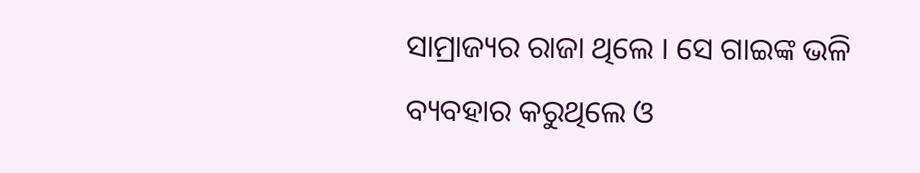ସାମ୍ରାଜ୍ୟର ରାଜା ଥିଲେ । ସେ ଗାଇଙ୍କ ଭଳି ବ୍ୟବହାର କରୁଥିଲେ ଓ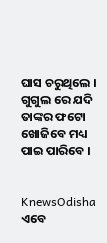ଘାସ ଚରୁଥିଲେ । ଗୁଗୁଲ ରେ ଯଦି ତାଙ୍କର ଫଟୋ ଖୋଜିବେ ମଧ୍ୟ ପାଇ ପାରିବେ ।


KnewsOdisha ଏବେ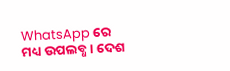WhatsApp ରେ ମଧ୍ୟ ଉପଲବ୍ଧ । ଦେଶ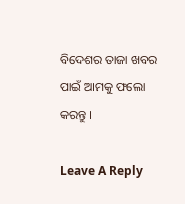ବିଦେଶର ତାଜା ଖବର ପାଇଁ ଆମକୁ ଫଲୋ କରନ୍ତୁ ।

Leave A Reply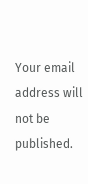Your email address will not be published.